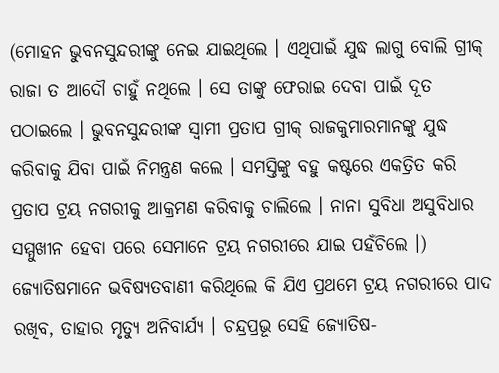(ମୋହନ ଭୁବନସୁନ୍ଦରୀଙ୍କୁ ନେଇ ଯାଇଥିଲେ । ଏଥିପାଇଁ ଯୁଦ୍ଧ ଲାଗୁ ବୋଲି ଗ୍ରୀକ୍ ରାଜା ତ ଆଦୌ ଚାହୁଁ ନଥିଲେ । ସେ ତାଙ୍କୁ ଫେରାଇ ଦେବା ପାଇଁ ଦୂତ ପଠାଇଲେ । ଭୁବନସୁନ୍ଦରୀଙ୍କ ସ୍ୱାମୀ ପ୍ରତାପ ଗ୍ରୀକ୍ ରାଜକୁମାରମାନଙ୍କୁ ଯୁଦ୍ଧ କରିବାକୁ ଯିବା ପାଇଁ ନିମନ୍ତ୍ରଣ କଲେ । ସମସ୍ତିଙ୍କୁ ବହୁ କଷ୍ଟରେ ଏକତ୍ରିତ କରି ପ୍ରତାପ ଟ୍ରୟ ନଗରୀକୁ ଆକ୍ରମଣ କରିବାକୁ ଚାଲିଲେ । ନାନା ସୁବିଧା ଅସୁବିଧାର ସମ୍ମୁଖୀନ ହେବା ପରେ ସେମାନେ ଟ୍ରୟ ନଗରୀରେ ଯାଇ ପହଁଚିଲେ ।)
ଜ୍ୟୋତିଷମାନେ ଭବିଷ୍ୟତବାଣୀ କରିଥିଲେ କି ଯିଏ ପ୍ରଥମେ ଟ୍ରୟ ନଗରୀରେ ପାଦ ରଖିବ, ତାହାର ମୃତ୍ୟୁ ଅନିବାର୍ଯ୍ୟ । ଚନ୍ଦ୍ରପ୍ରଭୂ ସେହି ଜ୍ୟୋତିଷ-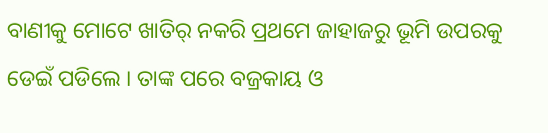ବାଣୀକୁ ମୋଟେ ଖାତିର୍ ନକରି ପ୍ରଥମେ ଜାହାଜରୁ ଭୂମି ଉପରକୁ ଡେଇଁ ପଡିଲେ । ତାଙ୍କ ପରେ ବଜ୍ରକାୟ ଓ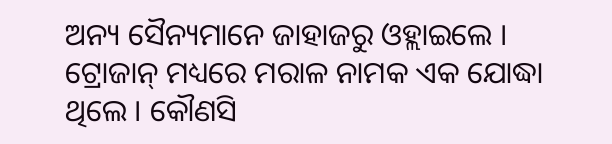ଅନ୍ୟ ସୈନ୍ୟମାନେ ଜାହାଜରୁ ଓହ୍ଲାଇଲେ ।
ଟ୍ରୋଜାନ୍ ମଧ୍ୟରେ ମରାଳ ନାମକ ଏକ ଯୋଦ୍ଧା ଥିଲେ । କୌଣସି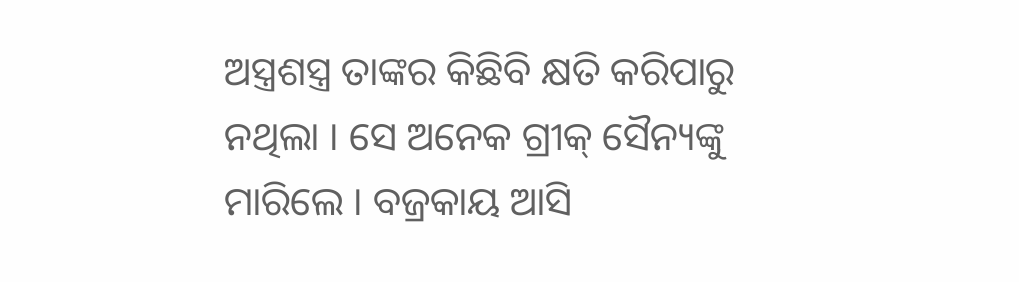ଅସ୍ତ୍ରଶସ୍ତ୍ର ତାଙ୍କର କିଛିବି କ୍ଷତି କରିପାରୁ ନଥିଲା । ସେ ଅନେକ ଗ୍ରୀକ୍ ସୈନ୍ୟଙ୍କୁ ମାରିଲେ । ବଜ୍ରକାୟ ଆସି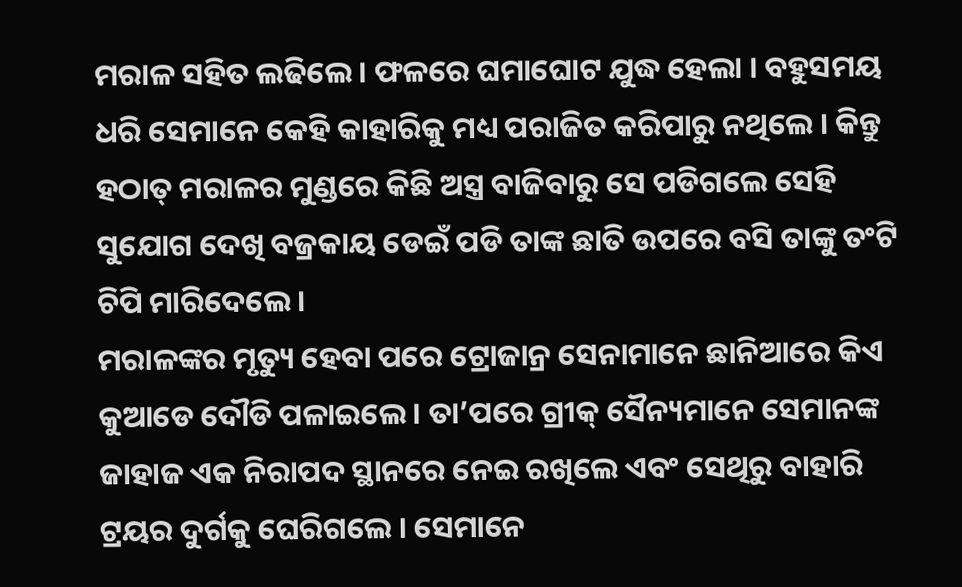ମରାଳ ସହିତ ଲଢିଲେ । ଫଳରେ ଘମାଘୋଟ ଯୁଦ୍ଧ ହେଲା । ବହୁସମୟ ଧରି ସେମାନେ କେହି କାହାରିକୁ ମଧ୍ୟ ପରାଜିତ କରିପାରୁ ନଥିଲେ । କିନ୍ତୁ ହଠାତ୍ ମରାଳର ମୁଣ୍ଡରେ କିଛି ଅସ୍ତ୍ର ବାଜିବାରୁ ସେ ପଡିଗଲେ ସେହି ସୁଯୋଗ ଦେଖି ବଜ୍ରକାୟ ଡେଇଁ ପଡି ତାଙ୍କ ଛାତି ଉପରେ ବସି ତାଙ୍କୁ ତଂଟି ଚିପି ମାରିଦେଲେ ।
ମରାଳଙ୍କର ମୃତ୍ୟୁ ହେବା ପରେ ଟ୍ରୋଜାନ୍ର ସେନାମାନେ ଛାନିଆରେ କିଏ କୁଆଡେ ଦୌଡି ପଳାଇଲେ । ତା’ପରେ ଗ୍ରୀକ୍ ସୈନ୍ୟମାନେ ସେମାନଙ୍କ ଜାହାଜ ଏକ ନିରାପଦ ସ୍ଥାନରେ ନେଇ ରଖିଲେ ଏବଂ ସେଥିରୁ ବାହାରି ଟ୍ରୟର ଦୁର୍ଗକୁ ଘେରିଗଲେ । ସେମାନେ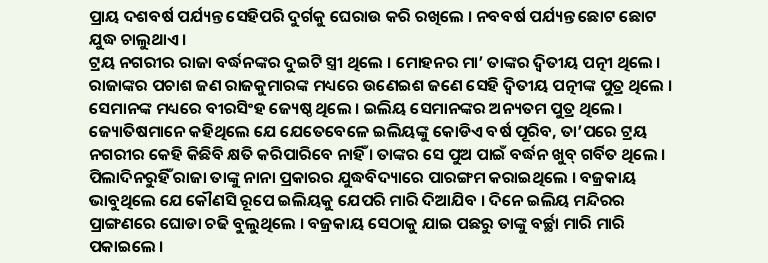ପ୍ରାୟ ଦଶବର୍ଷ ପର୍ଯ୍ୟନ୍ତ ସେହିପରି ଦୁର୍ଗକୁ ଘେରାଉ କରି ରଖିଲେ । ନବବର୍ଷ ପର୍ଯ୍ୟନ୍ତ ଛୋଟ ଛୋଟ ଯୁଦ୍ଧ ଚାଲୁଥାଏ ।
ଟ୍ରୟ ନଗରୀର ରାଜା ବର୍ଦ୍ଧନଙ୍କର ଦୁଇଟି ସ୍ତ୍ରୀ ଥିଲେ । ମୋହନର ମା’ ତାଙ୍କର ଦ୍ୱିତୀୟ ପତ୍ନୀ ଥିଲେ । ରାଜାଙ୍କର ପଚାଶ ଜଣ ରାଜକୁମାରଙ୍କ ମଧ୍ୟରେ ଉଣେଇଶ ଜଣେ ସେହି ଦ୍ୱିତୀୟ ପତ୍ନୀଙ୍କ ପୁତ୍ର ଥିଲେ । ସେମାନଙ୍କ ମଧ୍ୟରେ ବୀରସିଂହ ଜ୍ୟେଷ୍ଠ ଥିଲେ । ଇଲିୟ ସେମାନଙ୍କର ଅନ୍ୟତମ ପୁତ୍ର ଥିଲେ । ଜ୍ୟୋତିଷମାନେ କହିଥିଲେ ଯେ ଯେତେବେଳେ ଇଲିୟଙ୍କୁ କୋଡିଏ ବର୍ଷ ପୂରିବ, ତା’ପରେ ଟ୍ରୟ ନଗରୀର କେହି କିଛିବି କ୍ଷତି କରିପାରିବେ ନାହିଁ । ତାଙ୍କର ସେ ପୁଅ ପାଇଁ ବର୍ଦ୍ଧନ ଖୁବ୍ ଗର୍ବିତ ଥିଲେ । ପିଲାଦିନରୁହିଁ ରାଜା ତାଙ୍କୁ ନାନା ପ୍ରକାରର ଯୁଦ୍ଧବିଦ୍ୟାରେ ପାରଙ୍ଗମ କରାଇଥିଲେ । ବଜ୍ରକାୟ ଭାବୁଥିଲେ ଯେ କୌଣସି ରୂପେ ଇଲିୟକୁ ଯେପରି ମାରି ଦିଆଯିବ । ଦିନେ ଇଲିୟ ମନ୍ଦିରର ପ୍ରାଙ୍ଗଣରେ ଘୋଡା ଚଢି ବୁଲୁଥିଲେ । ବଜ୍ରକାୟ ସେଠାକୁ ଯାଇ ପଛରୁ ତାଙ୍କୁ ବର୍ଚ୍ଛା ମାରି ମାରି ପକାଇଲେ ।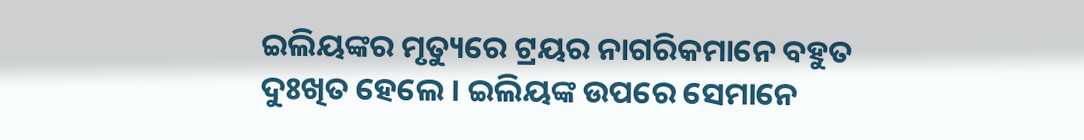ଇଲିୟଙ୍କର ମୃତ୍ୟୁରେ ଟ୍ରୟର ନାଗରିକମାନେ ବହୁତ ଦୁଃଖିତ ହେଲେ । ଇଲିୟଙ୍କ ଉପରେ ସେମାନେ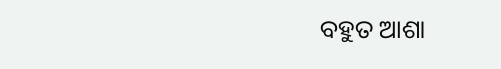ବହୁତ ଆଶା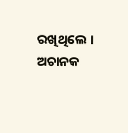ରଖିଥିଲେ । ଅଚାନକ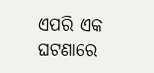ଏପରି ଏକ ଘଟଣାରେ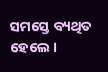ସମସ୍ତେ ବ୍ୟଥିତ ହେଲେ ।